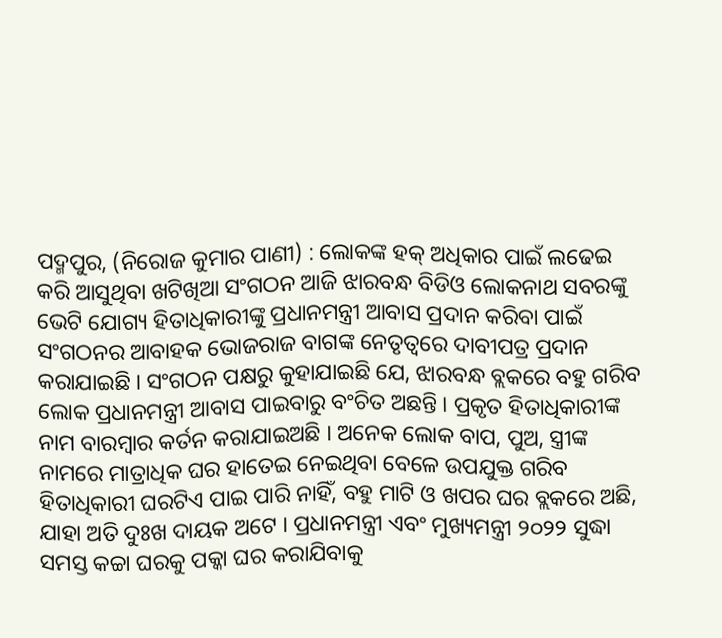ପଦ୍ମପୁର, (ନିରୋଜ କୁମାର ପାଣୀ) : ଲୋକଙ୍କ ହକ୍ ଅଧିକାର ପାଇଁ ଲଢେଇ କରି ଆସୁଥିବା ଖଟିଖିଆ ସଂଗଠନ ଆଜି ଝାରବନ୍ଧ ବିଡିଓ ଲୋକନାଥ ସବରଙ୍କୁ ଭେଟି ଯୋଗ୍ୟ ହିତାଧିକାରୀଙ୍କୁ ପ୍ରଧାନମନ୍ତ୍ରୀ ଆବାସ ପ୍ରଦାନ କରିବା ପାଇଁ ସଂଗଠନର ଆବାହକ ଭୋଜରାଜ ବାଗଙ୍କ ନେତୃତ୍ୱରେ ଦାବୀପତ୍ର ପ୍ରଦାନ କରାଯାଇଛି । ସଂଗଠନ ପକ୍ଷରୁ କୁହାଯାଇଛି ଯେ, ଝାରବନ୍ଧ ବ୍ଲକରେ ବହୁ ଗରିବ ଲୋକ ପ୍ରଧାନମନ୍ତ୍ରୀ ଆବାସ ପାଇବାରୁ ବଂଚିତ ଅଛନ୍ତି । ପ୍ରକୃତ ହିତାଧିକାରୀଙ୍କ ନାମ ବାରମ୍ବାର କର୍ତନ କରାଯାଇଅଛି । ଅନେକ ଲୋକ ବାପ, ପୁଅ, ସ୍ତ୍ରୀଙ୍କ ନାମରେ ମାତ୍ରାଧିକ ଘର ହାତେଇ ନେଇଥିବା ବେଳେ ଉପଯୁକ୍ତ ଗରିବ ହିତାଧିକାରୀ ଘରଟିଏ ପାଇ ପାରି ନାହିଁ, ବହୁ ମାଟି ଓ ଖପର ଘର ବ୍ଲକରେ ଅଛି, ଯାହା ଅତି ଦୁଃଖ ଦାୟକ ଅଟେ । ପ୍ରଧାନମନ୍ତ୍ରୀ ଏବଂ ମୁଖ୍ୟମନ୍ତ୍ରୀ ୨୦୨୨ ସୁଦ୍ଧା ସମସ୍ତ କଚ୍ଚା ଘରକୁ ପକ୍କା ଘର କରାଯିବାକୁ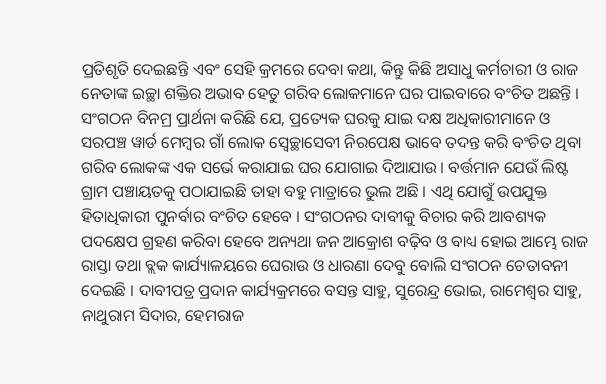ପ୍ରତିଶୃତି ଦେଇଛନ୍ତି ଏବଂ ସେହି କ୍ରମରେ ଦେବା କଥା, କିନ୍ତୁ କିଛି ଅସାଧୁ କର୍ମଚାରୀ ଓ ରାଜ ନେତାଙ୍କ ଇଚ୍ଛା ଶକ୍ତିର ଅଭାବ ହେତୁ ଗରିବ ଲୋକମାନେ ଘର ପାଇବାରେ ବଂଚିତ ଅଛନ୍ତି । ସଂଗଠନ ବିନମ୍ର ପ୍ରାର୍ଥନା କରିଛି ଯେ, ପ୍ରତ୍ୟେକ ଘରକୁ ଯାଇ ଦକ୍ଷ ଅଧିକାରୀମାନେ ଓ ସରପଞ୍ଚ ୱାର୍ଡ ମେମ୍ବର ଗାଁ ଲୋକ ସ୍ୱେଚ୍ଛାସେବୀ ନିରପେକ୍ଷ ଭାବେ ତଦନ୍ତ କରି ବଂଚିତ ଥିବା ଗରିବ ଲୋକଙ୍କ ଏକ ସର୍ଭେ କରାଯାଇ ଘର ଯୋଗାଇ ଦିଆଯାଉ । ବର୍ତ୍ତମାନ ଯେଉଁ ଲିଷ୍ଟ ଗ୍ରାମ ପଞ୍ଚାୟତକୁ ପଠାଯାଇଛି ତାହା ବହୁ ମାତ୍ରାରେ ଭୁଲ ଅଛି । ଏଥି ଯୋଗୁଁ ଉପଯୁକ୍ତ ହିତାଧିକାରୀ ପୁନର୍ବାର ବଂଚିତ ହେବେ । ସଂଗଠନର ଦାବୀକୁ ବିଚାର କରି ଆବଶ୍ୟକ ପଦକ୍ଷେପ ଗ୍ରହଣ କରିବା ହେବେ ଅନ୍ୟଥା ଜନ ଆକ୍ରୋଶ ବଢ଼ିବ ଓ ବାଧ୍ୟ ହୋଇ ଆମ୍ଭେ ରାଜ ରାସ୍ତା ତଥା ବ୍ଲକ କାର୍ଯ୍ୟାଳୟରେ ଘେରାଉ ଓ ଧାରଣା ଦେବୁ ବୋଲି ସଂଗଠନ ଚେତାବନୀ ଦେଇଛି । ଦାବୀପତ୍ର ପ୍ରଦାନ କାର୍ଯ୍ୟକ୍ରମରେ ବସନ୍ତ ସାହୁ, ସୁରେନ୍ଦ୍ର ଭୋଇ, ରାମେଶ୍ୱର ସାହୁ, ନାଥୁରାମ ସିଦାର, ହେମରାଜ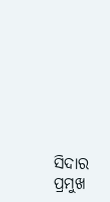ସିଦାର ପ୍ରମୁଖ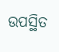ଉପସ୍ଥିତ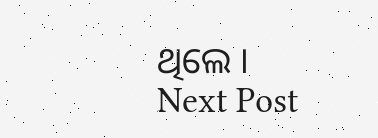ଥିଲେ ।
Next Post